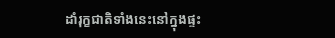ដាំរុក្ខជាតិទាំងនេះនៅក្នុងផ្ទះ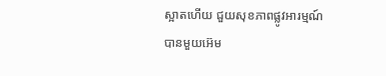ស្អាតហើយ ជួយសុខភាពផ្លូវអារម្មណ៍ បានមួយអ៊េម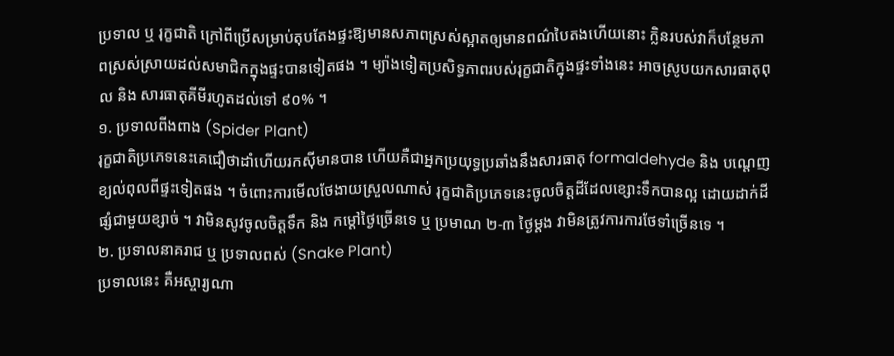ប្រទាល ឬ រុក្ខជាតិ ក្រៅពីប្រើសម្រាប់តុបតែងផ្ទះឱ្យមានសភាពស្រស់ស្អាតឲ្យមានពណ៌បៃតងហើយនោះ ក្លិនរបស់វាក៏បន្ថែមភាពស្រស់ស្រាយដល់សមាជិកក្នុងផ្ទះបានទៀតផង ។ ម្យ៉ាងទៀតប្រសិទ្ធភាពរបស់រុក្ខជាតិក្នុងផ្ទះទាំងនេះ អាចស្រូបយកសារធាតុពុល និង សារធាតុគីមីរហូតដល់ទៅ ៩០% ។
១. ប្រទាលពីងពាង (Spider Plant)
រុក្ខជាតិប្រភេទនេះគេជឿថាដាំហើយរកស៊ីមានបាន ហើយគឺជាអ្នកប្រយុទ្ធប្រឆាំងនឹងសារធាតុ formaldehyde និង បណ្ដេញខ្យល់ពុលពីផ្ទះទៀតផង ។ ចំពោះការមើលថែងាយស្រួលណាស់ រុក្ខជាតិប្រភេទនេះចូលចិត្តដីដែលខ្សោះទឹកបានល្អ ដោយដាក់ដីផ្សំជាមួយខ្សាច់ ។ វាមិនសូវចូលចិត្តទឹក និង កម្ដៅថ្ងៃច្រើនទេ ឬ ប្រមាណ ២-៣ ថ្ងៃម្ដង វាមិនត្រូវការការថែទាំច្រើនទេ ។
២. ប្រទាលនាគរាជ ឬ ប្រទាលពស់ (Snake Plant)
ប្រទាលនេះ គឺអស្ចារ្យណា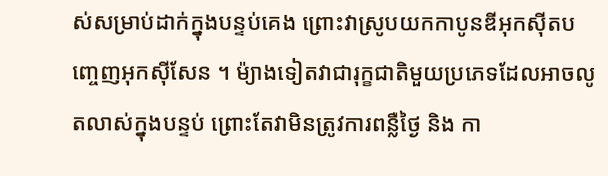ស់សម្រាប់ដាក់ក្នុងបន្ទប់គេង ព្រោះវាស្រូបយកកាបូនឌីអុកស៊ីតបញ្ចេញអុកស៊ីសែន ។ ម៉្យាងទៀតវាជារុក្ខជាតិមួយប្រភេទដែលអាចលូតលាស់ក្នុងបន្ទប់ ព្រោះតែវាមិនត្រូវការពន្លឺថ្ងៃ និង កា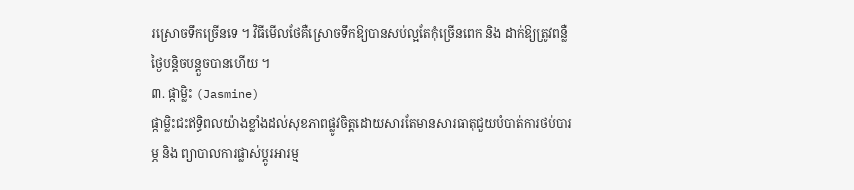រស្រោចទឹកច្រើនទេ ។ វិធីមើលថែគឺស្រោចទឹកឱ្យបានសប់ល្អតែកុំច្រើនពេក និង ដាក់ឱ្យត្រូវពន្លឺថ្ងៃបន្តិចបន្តួចបានហើយ ។
៣. ផ្កាម្លិះ (Jasmine)
ផ្កាម្លិះជះឥទ្ធិពលយ៉ាងខ្លាំងដល់សុខភាពផ្លូវចិត្តដោយសារតែមានសារធាតុជួយបំបាត់ការថប់បារម្ភ និង ព្យាបាលការផ្លាស់ប្តូរអារម្ម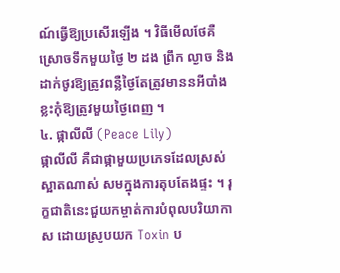ណ៍ធ្វើឱ្យប្រសើរឡើង ។ វិធីមើលថែគឺស្រោចទឹកមួយថ្ងៃ ២ ដង ព្រឹក ល្ងាច និង ដាក់ថូរឱ្យត្រូវពន្លឺថ្ងៃតែត្រូវមាននអីបាំងខ្លះកុំឱ្យត្រូវមួយថ្ងៃពេញ ។
៤. ផ្កាលីលី (Peace Lily)
ផ្កាលីលី គឺជាផ្កាមួយប្រភេទដែលស្រស់ស្អាតណាស់ សមក្នុងការតុបតែងផ្ទះ ។ រុក្ខជាតិនេះជួយកម្ចាត់ការបំពុលបរិយាកាស ដោយស្រូបយក Toxin ប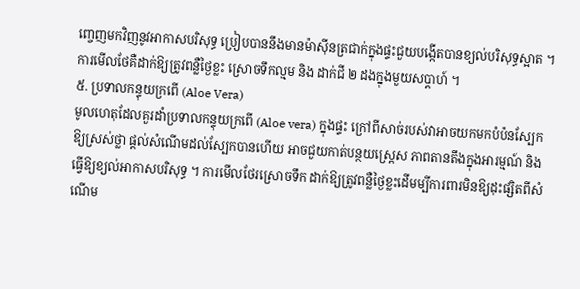ញ្ចេញមកវិញនូវអាកាសបរិសុទ្ធ ប្រៀបបាននឹងមានម៉ាស៊ីនត្រជាក់ក្នុងផ្ទះជួយបង្កើតបានខ្យល់បរិសុទ្ធស្អាត ។ ការមើលថែគឺដាក់ឱ្យត្រូវពន្លឺថ្ងៃខ្លះ ស្រោចទឹកល្មម និង ដាក់ជី ២ ដងក្នុងមួយសប្ដាហ៍ ។
៥. ប្រទាលកន្ទុយក្រពើ (Aloe Vera)
មូលហេតុដែលគួរដាំប្រទាលកន្ទុយក្រពើ (Aloe vera) ក្នុងផ្ទះ ក្រៅពីសាច់របស់វាអាចយកមកបំប៉នស្បែកឱ្យស្រស់ថ្លា ផ្ដល់សំណើមដល់ស្បែកបានហើយ អាចជួយកាត់បន្ថយស្ត្រេស ភាពតានតឹងក្នុងអារម្មណ៍ និង ធ្វើឱ្យខ្យល់អាកាសបរិសុទ្ធ ។ ការមើលថែរស្រោចទឹក ដាក់ឱ្យត្រូវពន្លឺថ្ងៃខ្លះដើមម្បីការពារមិនឱ្យដុះផ្សិតពីសំណើម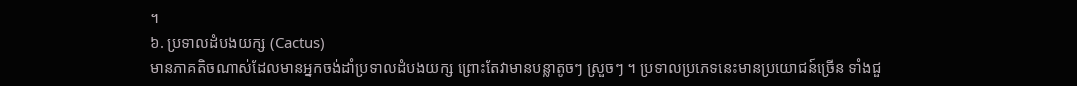។
៦. ប្រទាលដំបងយក្ស (Cactus)
មានភាគតិចណាស់ដែលមានអ្នកចង់ដាំប្រទាលដំបងយក្ស ព្រោះតែវាមានបន្លាតូចៗ ស្រួចៗ ។ ប្រទាលប្រភេទនេះមានប្រយោជន៍ច្រើន ទាំងជួ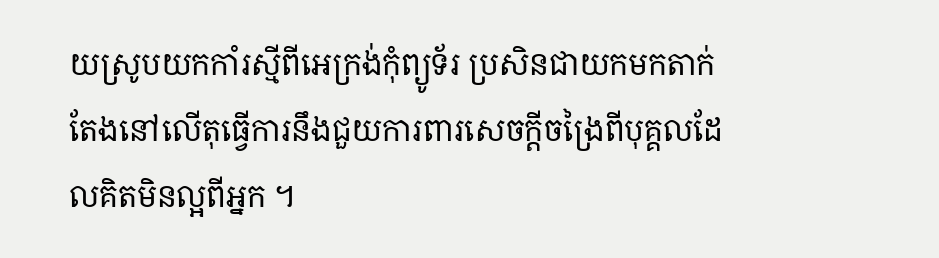យស្រូបយកកាំរស្មីពីអេក្រង់កុំព្យូទ័រ ប្រសិនជាយកមកតាក់តែងនៅលើតុធ្វើការនឹងជួយការពារសេចក្ដីចង្រៃពីបុគ្គលដែលគិតមិនល្អពីអ្នក ។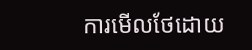ការមើលថែដោយ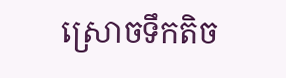ស្រោចទឹកតិច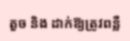តួច និង ដាក់ឱ្យត្រូវពន្លឺ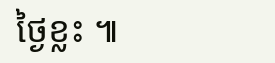ថ្ងៃខ្លះ ៕